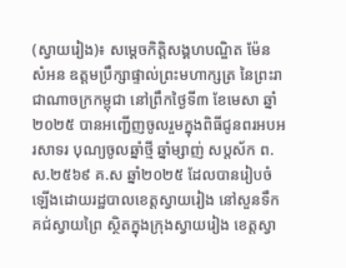(ស្វាយរៀង)៖ សម្តេចកិត្តិសង្គហបណ្ឌិត ម៉ែន សំអន ឧត្តមប្រឹក្សាផ្ទាល់ព្រះមហាក្សត្រ នៃព្រះរាជាណាចក្រកម្ពុជា នៅព្រឹកថ្ងៃទី៣ ខែមេសា ឆ្នាំ២០២៥ បានអញ្ជើញចូលរួមក្នុងពិធីជូនពរអបអរសាទរ បុណ្យចូលឆ្នាំថ្មី ឆ្នាំម្សាញ់ សប្តស័ក ព.ស.២៥៦៩ គ.ស ឆ្នាំ២០២៥ ដែលបានរៀបចំឡើងដោយរដ្ឋបាលខេត្តស្វាយរៀង នៅសួនទឹកគជ់ស្វាយព្រៃ ស្ថិតក្នុងក្រុងស្វាយរៀង ខេត្តស្វា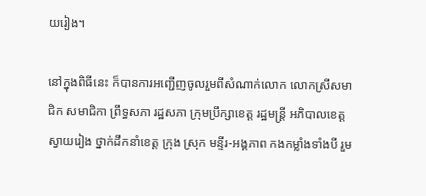យរៀង។

នៅក្នុងពិធីនេះ ក៏បានការអញ្ជើញចូលរួមពីសំណាក់លោក លោកស្រីសមាជិក សមាជិកា ព្រឹទ្ធសភា រដ្ឋសភា ក្រុមប្រឹក្សាខេត្ត រដ្ឋមន្ត្រី អភិបាលខេត្តស្វាយរៀង ថ្នាក់ដឹកនាំខេត្ត ក្រុង ស្រុក មន្ទីរ-អង្គភាព កងកម្លាំងទាំងបី រួម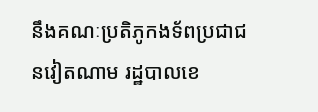នឹងគណៈប្រតិភូកងទ័ពប្រជាជនវៀតណាម រដ្ឋបាលខេ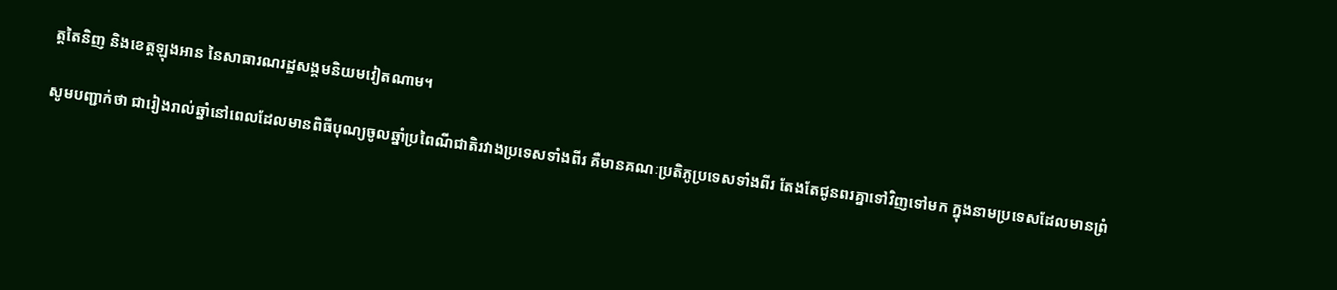ត្តតៃនិញ និងខេត្តឡុងអាន នៃសាធារណរដ្ឋសង្គមនិយមវៀតណាម។

សូមបញ្ជាក់ថា ជារៀងរាល់ឆ្នាំនៅពេលដែលមានពិធីបុណ្យចូលឆ្នាំប្រពៃណីជាតិរវាងប្រទេសទាំងពីរ គឺមានគណៈប្រតិភូប្រទេសទាំងពីរ តែងតែជូនពរគ្នាទៅវិញទៅមក ក្នុងនាមប្រទេសដែលមានព្រំ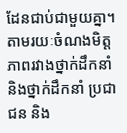ដែនជាប់ជាមួយគ្នា។ តាមរយៈចំណងមិត្តភាពរវាងថ្នាក់ដឹកនាំ និងថ្នាក់ដឹកនាំ ប្រជាជន និង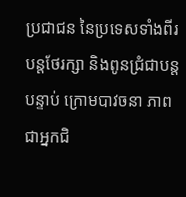ប្រជាជន នៃប្រទេសទាំងពីរបន្តថែរក្សា និងពូនជ្រំជាបន្តបន្ទាប់ ក្រោមបាវចនា ភាពជាអ្នកជិ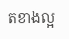តខាងល្អ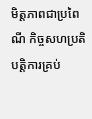មិត្តភាពជាប្រពៃណី កិច្ចសហប្រតិបត្តិការគ្រប់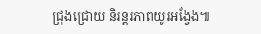ជ្រុងជ្រោយ និរន្តរភាពយូរអង្វែង៕